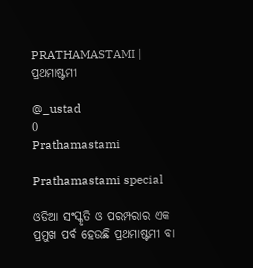PRATHAMASTAMI | ପ୍ରଥମାଷ୍ଟମୀ

@_ustad
0
Prathamastami

Prathamastami special

ଓଡିଆ ସଂସ୍କୃତି ଓ ପରମ୍ପରାର ଏକ ପ୍ରମୁଖ ପର୍ବ ହେଉଛି ପ୍ରଥମାଷ୍ଟମୀ ବା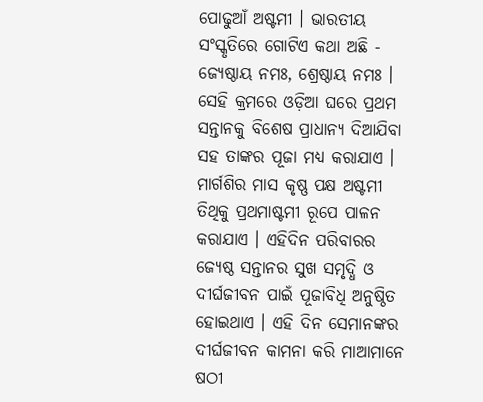ପୋଢୁଆଁ ଅଷ୍ଟମୀ । ଭାରତୀୟ ସଂସ୍କୃତିରେ ଗୋଟିଏ କଥା ଅଛି - ଜ୍ୟେଷ୍ଠାୟ ନମଃ, ଶ୍ରେଷ୍ଠାୟ ନମଃ । ସେହି କ୍ରମରେ ଓଡ଼ିଆ ଘରେ ପ୍ରଥମ ସନ୍ତାନକୁ ବିଶେଷ ପ୍ରାଧାନ୍ୟ ଦିଆଯିବା ସହ ତାଙ୍କର ପୂଜା ମଧ୍ୟ କରାଯାଏ । ମାର୍ଗଶିର ମାସ କୃଷ୍ଣ ପକ୍ଷ ଅଷ୍ଟମୀ ତିଥିକୁ ପ୍ରଥମାଷ୍ଟମୀ ରୂପେ ପାଳନ କରାଯାଏ । ଏହିଦିନ ପରିବାରର ଜ୍ୟେଷ୍ଠ ସନ୍ତାନର ସୁଖ ସମୃଦ୍ଧି ଓ ଦୀର୍ଘଜୀବନ ପାଇଁ ପୂଜାବିଧି ଅନୁଷ୍ଠିତ ହୋଇଥାଏ । ଏହି ଦିନ ସେମାନଙ୍କର ଦୀର୍ଘଜୀବନ କାମନା କରି ମାଆମାନେ ଷଠୀ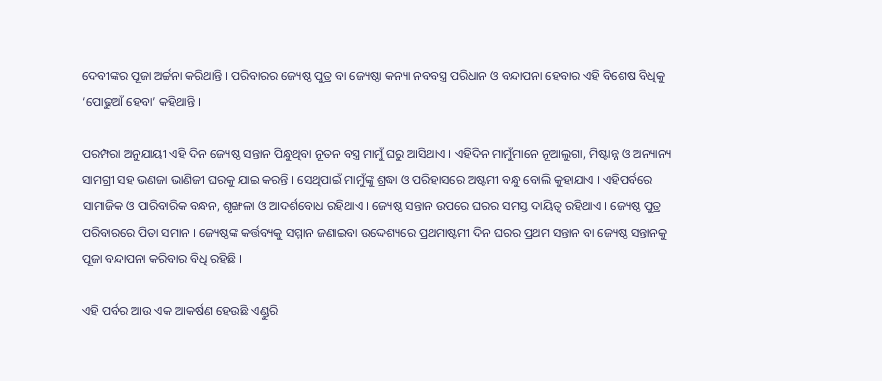ଦେବୀଙ୍କର ପୂଜା ଅର୍ଚ୍ଚନା କରିଥାନ୍ତି । ପରିବାରର ଜ୍ୟେଷ୍ଠ ପୁତ୍ର ବା ଜ୍ୟେଷ୍ଠା କନ୍ୟା ନବବସ୍ତ୍ର ପରିଧାନ ଓ ବନ୍ଦାପନା ହେବାର ଏହି ବିଶେଷ ବିଧିକୁ ‘ପୋଢୁଆଁ ହେବା’ କହିଥାନ୍ତି ।

ପରମ୍ପରା ଅନୁଯାୟୀ ଏହି ଦିନ ଜ୍ୟେଷ୍ଠ ସନ୍ତାନ ପିନ୍ଧୁଥିବା ନୂତନ ବସ୍ତ୍ର ମାମୁଁ ଘରୁ ଆସିଥାଏ । ଏହିଦିନ ମାମୁଁମାନେ ନୂଆଲୁଗା, ମିଷ୍ଟାନ୍ନ ଓ ଅନ୍ୟାନ୍ୟ ସାମଗ୍ରୀ ସହ ଭଣଜା ଭାଣିଜୀ ଘରକୁ ଯାଇ କରନ୍ତି । ସେଥିପାଇଁ ମାମୁଁଙ୍କୁ ଶ୍ରଦ୍ଧା ଓ ପରିହାସରେ ଅଷ୍ଟମୀ ବନ୍ଧୁ ବୋଲି କୁହାଯାଏ । ଏହିପର୍ବରେ ସାମାଜିକ ଓ ପାରିବାରିକ ବନ୍ଧନ, ଶୃଙ୍ଖଳା ଓ ଆଦର୍ଶବୋଧ ରହିଥାଏ । ଜ୍ୟେଷ୍ଠ ସନ୍ତାନ ଉପରେ ଘରର ସମସ୍ତ ଦାୟିତ୍ୱ ରହିଥାଏ । ଜ୍ୟେଷ୍ଠ ପୁତ୍ର ପରିବାରରେ ପିତା ସମାନ । ଜ୍ୟେଷ୍ଠଙ୍କ କର୍ତ୍ତବ୍ୟକୁ ସମ୍ମାନ ଜଣାଇବା ଉଦ୍ଦେଶ୍ୟରେ ପ୍ରଥମାଷ୍ଟମୀ ଦିନ ଘରର ପ୍ରଥମ ସନ୍ତାନ ବା ଜ୍ୟେଷ୍ଠ ସନ୍ତାନକୁ ପୂଜା ବନ୍ଦାପନା କରିବାର ବିଧି ରହିଛି ।

ଏହି ପର୍ବର ଆଉ ଏକ ଆକର୍ଷଣ ହେଉଛି ଏଣ୍ଡୁରି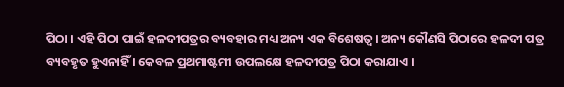ପିଠା । ଏହି ପିଠା ପାଇଁ ହଳଦୀପତ୍ରର ବ୍ୟବହାର ମଧ୍ୟ ଅନ୍ୟ ଏକ ବିଶେଷତ୍ୱ । ଅନ୍ୟ କୌଣସି ପିଠାରେ ହଳଦୀ ପତ୍ର ବ୍ୟବହୃତ ହୁଏନାହିଁ । କେବଳ ପ୍ରଥମାଷ୍ଟମୀ ଉପଲକ୍ଷେ ହଳଦୀପତ୍ର ପିଠା କରାଯାଏ ।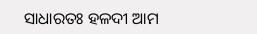ସାଧାରତଃ ହଳଦୀ ଆମ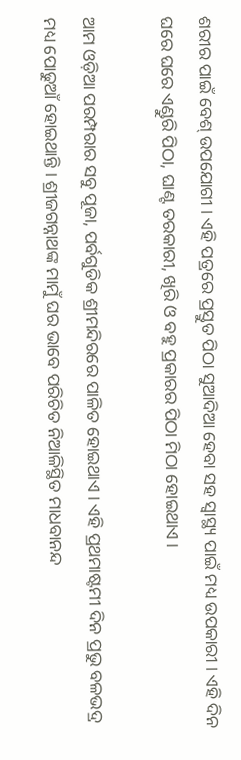ଶରୀର ପାଇଁ ବେଶ୍ ଉପଯୋଗୀ । ଏହି ପତ୍ରରେ ପ୍ରସ୍ତୁତ ପିଠା ସୁଆଦିଆ ହେବା ସହ ସ୍ୱାସ୍ଥ୍ୟ ପାଇଁ ମଧ୍ୟ ଉପକାରୀ । ଏହି ଦିନ ଘରେ ଘରେ ଏଣ୍ଡୁରି ପିଠା, ଘାଣ୍ଟ ତରକାରୀ, ଖିରି ଓ ବହୁ ପ୍ରକାରର ପିଠା ମିଠା ହୋଇଥାଏ ।

ଆମ ଓଡ଼ିଆ ପରମ୍ପରାର ସବୁ ପୂଜା, ପର୍ବଗୁଡିକ ଶ୍ରୀମନ୍ଦିରରେ ପାଳିତ ହୋଇଥାଏ । ଏହି ପ୍ରଥମାଷ୍ଟମୀ ଦିନ ପ୍ରଭୁ ବଳଭଦ୍ର ମଧ୍ୟ ପୋଢୁଆଁ ହୋଇଥାନ୍ତି । ଶ୍ରୀଜଗନ୍ନାଥଙ୍କ ମାମୁଁ ଘର ଭାବେ ପରିଚିତ ନିଆଳିସ୍ଥିତ ମାଧବାନନ୍ଦ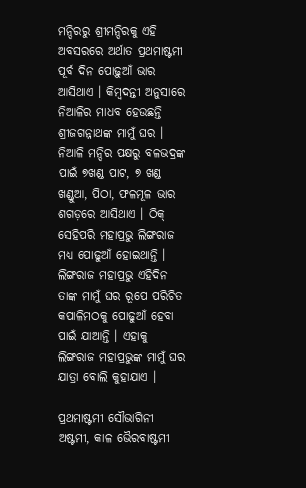ମନ୍ଦିରରୁ ଶ୍ରୀମନ୍ଦିରକୁ ଏହି ଅବସରରେ ଅର୍ଥାତ ପ୍ରଥମାଷ୍ଟମୀ ପୂର୍ବ ଦିନ ପୋଢ଼ୁଆଁ ଭାର ଆସିଥାଏ । କିମ୍ବଦନ୍ତୀ ଅନୁସାରେ ନିଆଳିର ମାଧବ ହେଉଛନ୍ତି ଶ୍ରୀଜଗନ୍ନାଥଙ୍କ ମାମୁଁ ଘର । ନିଆଳି ମନ୍ଦିର ପକ୍ଷରୁ ବଳଭଦ୍ରଙ୍କ ପାଇଁ ୭ଖଣ୍ଡ ପାଟ, ୭ ଖଣ୍ଡ ଖଣ୍ଡୁଆ, ପିଠା, ଫଳମୂଳ ଭାର ଶଗଡ଼ରେ ଆସିଥାଏ । ଠିକ୍ ସେହିପରି ମହାପ୍ରଭୁ ଲିଙ୍ଗରାଜ ମଧ୍ୟ ପୋଢୁଆଁ ହୋଇଥାନ୍ତି । ଲିଙ୍ଗରାଜ ମହାପ୍ରଭୁ ଏହିଦିନ ତାଙ୍କ ମାମୁଁ ଘର ରୂପେ ପରିଚିତ କପାଳିମଠକୁ ପୋଢୁଆଁ ହେବା ପାଇଁ ଯାଆନ୍ତି । ଏହାକୁ ଲିଙ୍ଗରାଜ ମହାପ୍ରଭୁଙ୍କ ମାମୁଁ ଘର ଯାତ୍ରା ବୋଲି କୁହାଯାଏ ।

ପ୍ରଥମାଷ୍ଟମୀ ସୌଭାଗିନୀ ଅଷ୍ଟମୀ, କାଳ ଭୈରବାଷ୍ଟମୀ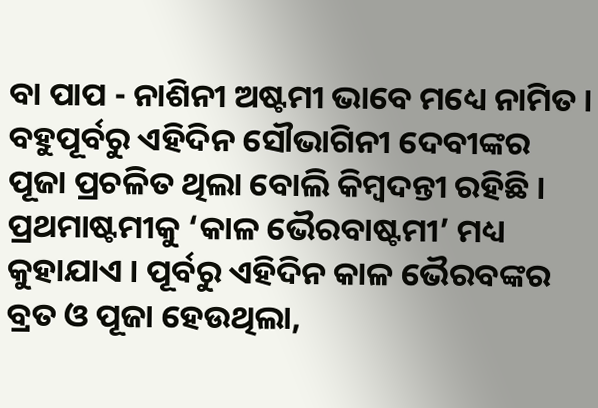ବା ପାପ - ନାଶିନୀ ଅଷ୍ଟମୀ ଭାବେ ମଧ୍ୟେ ନାମିତ । ବହୁପୂର୍ବରୁ ଏହିଦିନ ସୌଭାଗିନୀ ଦେବୀଙ୍କର ପୂଜା ପ୍ରଚଳିତ ଥିଲା ବୋଲି କିମ୍ୱଦନ୍ତୀ ରହିଛି । ପ୍ରଥମାଷ୍ଟମୀକୁ ‘କାଳ ଭୈରବାଷ୍ଟମୀ’ ମଧ୍ୟ କୁହାଯାଏ । ପୂର୍ବରୁ ଏହିଦିନ କାଳ ଭୈରବଙ୍କର ବ୍ରତ ଓ ପୂଜା ହେଉଥିଲା,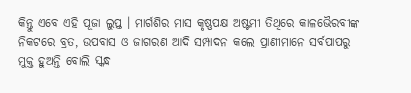କିନ୍ତୁ ଏବେ ଏହି ପୂଜା ଲୁପ୍ତ । ମାର୍ଗଶିର ମାସ କୃଷ୍ଣପକ୍ଷ ଅଷ୍ଟମୀ ତିଥିରେ କାଳଭୈରବୀଙ୍କ ନିକଟରେ ବ୍ରତ, ଉପବାସ ଓ ଜାଗରଣ ଆଦି ସମ୍ପାଦନ କଲେ ପ୍ରାଣୀମାନେ ସର୍ବପାପରୁ ମୁକ୍ତ ହୁଅନ୍ତି ବୋଲି ସ୍କନ୍ଧ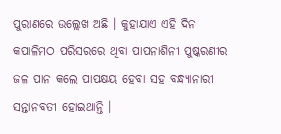ପୁରାଣରେ ଉଲ୍ଲେଖ ଅଛି । କୁହାଯାଏ ଏହି ଦିନ କପାଳିମଠ ପରିସରରେ ଥିବା ପାପନାଶିନୀ ପୁଷ୍କରଣୀର ଜଳ ପାନ କଲେ ପାପକ୍ଷୟ ହେବା ସହ ବନ୍ଧ୍ୟାନାରୀ ସନ୍ତାନବତୀ ହୋଇଥାନ୍ତି ।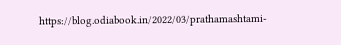https://blog.odiabook.in/2022/03/prathamashtami-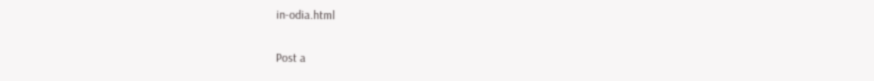in-odia.html

Post a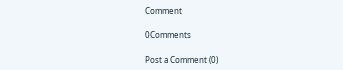Comment

0Comments

Post a Comment (0)